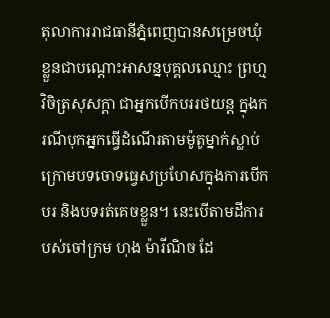តុលាការរាជធានីភ្នំពេញបានសម្រេចឃុំខ្លួនជាបណ្ដោះអាសន្នបុគ្គលឈ្មោះ ព្រហ្ម វិចិត្រសុសក្ដា ជាអ្នកបើកបររថយន្ត ក្នុងករណីបុកអ្នកធ្វើដំណើរតាមម៉ូតូម្នាក់ស្លាប់ ក្រោមបទចោទធ្វេសប្រហែសក្នុងការបើកបរ និងបទរត់គេចខ្លួន។ នេះបើតាមដីការបស់ចៅក្រម ហុង ម៉ារីណិច ដែ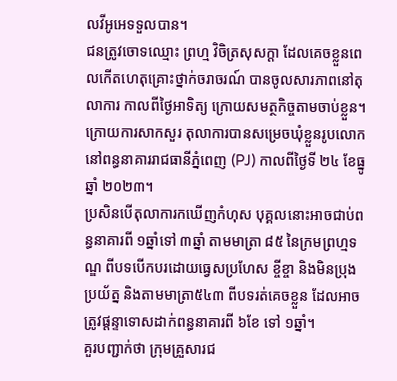លវីអូអេទទួលបាន។
ជនត្រូវចោទឈ្មោះ ព្រហ្ម វិចិត្រសុសក្ដា ដែលគេចខ្លួនពេលកើតហេតុគ្រោះថ្នាក់ចរាចរណ៍ បានចូលសារភាពនៅតុលាការ កាលពីថ្ងៃអាទិត្យ ក្រោយសមត្ថកិច្ចតាមចាប់ខ្លួន។ ក្រោយការសាកសួរ តុលាការបានសម្រេចឃុំខ្លួនរូបលោកនៅពន្ធនាគាររាជធានីភ្នំពេញ (PJ) កាលពីថ្ងៃទី ២៤ ខែធ្នូ ឆ្នាំ ២០២៣។
ប្រសិនបើតុលាការកឃើញកំហុស បុគ្គលនោះអាចជាប់ពន្ធនាគារពី ១ឆ្នាំទៅ ៣ឆ្នាំ តាមមាត្រា ៨៥ នៃក្រមព្រហ្មទណ្ឌ ពីបទបើកបរដោយធ្វេសប្រហែស ខ្ចីខ្ចា និងមិនប្រុងប្រយ័ត្ន និងតាមមាត្រា៥៤៣ ពីបទរត់គេចខ្លួន ដែលអាចត្រូវផ្ដន្ទាទោសដាក់ពន្ធនាគារពី ៦ខែ ទៅ ១ឆ្នាំ។
គួរបញ្ជាក់ថា ក្រុមគ្រួសារជ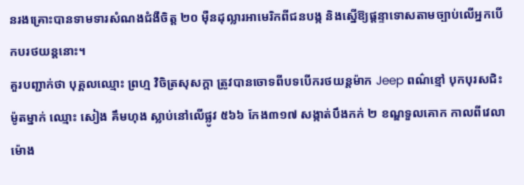នរងគ្រោះបានទាមទារសំណងជំងឺចិត្ដ ២០ ម៉ឺនដុល្លារអាមេរិកពីជនបង្ក និងស្នើឱ្យផ្ដន្ទាទោសតាមច្បាប់លើអ្នកបើកបរថយន្តនោះ។
គួរបញ្ជាក់ថា បុគ្គលឈ្មោះ ព្រហ្ម វិចិត្រសុសក្ដា ត្រូវបានចោទពីបទបើករថយន្តម៉ាក Jeep ពណ៌ខ្មៅ បុកបុរសជិះម៉ូតម្នាក់ ឈ្មោះ សៀង គឹមហុង ស្លាប់នៅលើផ្លូវ ៥៦៦ កែង៣១៧ សង្កាត់បឹងកក់ ២ ខណ្ឌទួលគោក កាលពីវេលាម៉ោង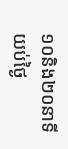១០និង២០នាទីយប់ថ្ងៃ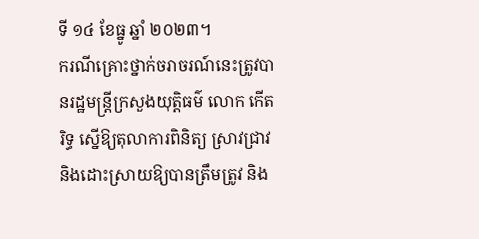ទី ១៤ ខែធ្នូ ឆ្នាំ ២០២៣។
ករណីគ្រោះថ្នាក់ចរាចរណ៍នេះត្រូវបានរដ្ឋមន្រ្តីក្រសួងយុត្តិធម៌ លោក កើត រិទ្ធ ស្នើឱ្យតុលាការពិនិត្យ ស្រាវជ្រាវ និងដោះស្រាយឱ្យបានត្រឹមត្រូវ និង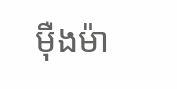ម៉ឺងម៉ា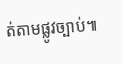ត់តាមផ្លូវច្បាប់៕